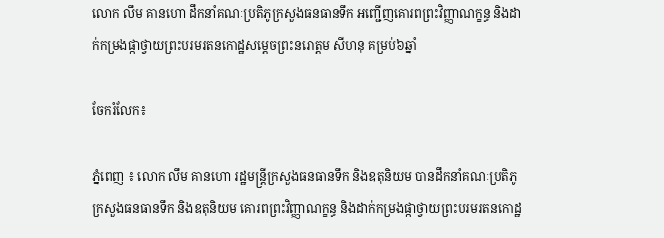លោក លឹម គានហោ ដឹកនាំគណៈប្រតិភូក្រសួងធនធានទឹក អញ្ជើញគោរពព្រះវិញ្ញាណក្ខន្ធ និងដាក់កម្រងផ្កាថ្វាយព្រះបរមរតនកោដ្ឋសម្តេចព្រះនរោត្តម សីហនុ គម្រប់៦ឆ្នាំ

ចែករំលែក៖

ភ្នំពេញ ៖ លោក លឹម គានហោ រដ្ឋមន្ត្រីក្រសួងធនធានទឹក និងឧតុនិយម បានដឹកនាំគណៈប្រតិភូក្រសួងធនធានទឹក និងឧតុនិយម គោរពព្រះវិញ្ញាណក្ខន្ធ និងដាក់កម្រងផ្កាថ្វាយព្រះបរមរតនកោដ្ឋ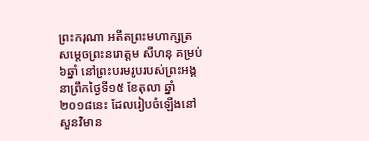ព្រះករុណា អតីតព្រះមហាក្សត្រ សម្តេចព្រះនរោត្តម សីហនុ គម្រប់៦ឆ្នាំ នៅព្រះបរមរូបរបស់ព្រះអង្គ នាព្រឹកថ្ងៃទី១៥ ខែតុលា ឆ្នាំ២០១៨នេះ ដែលរៀបចំឡើងនៅសួនវិមាន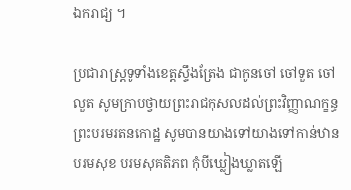ឯករាជ្យ ។

ប្រជារាស្រ្តទូទាំងខេត្តស្ទឹងត្រែង ជាកូនចៅ ចៅទួត ចៅលួត សូមក្រាបថ្វាយព្រះរាជកុសលដល់ព្រះវិញ្ញាណក្ខន្ធ ព្រះបរមរតនកោដ្ឋ សូមបានយាងទៅយាងទៅកាន់ឋានបរមសុខ បរមសុគតិភព កុំបីឃ្លៀងឃ្លាតឡើ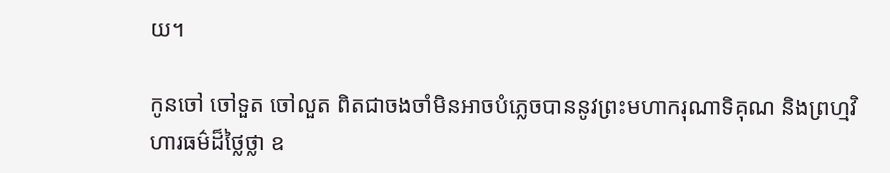យ។

កូនចៅ ចៅទួត ចៅលួត ពិតជាចងចាំមិនអាចបំភ្លេចបាននូវព្រះមហាករុណាទិគុណ និងព្រហ្មវិហារធម៌ដ៏ថ្លៃថ្លា ឧ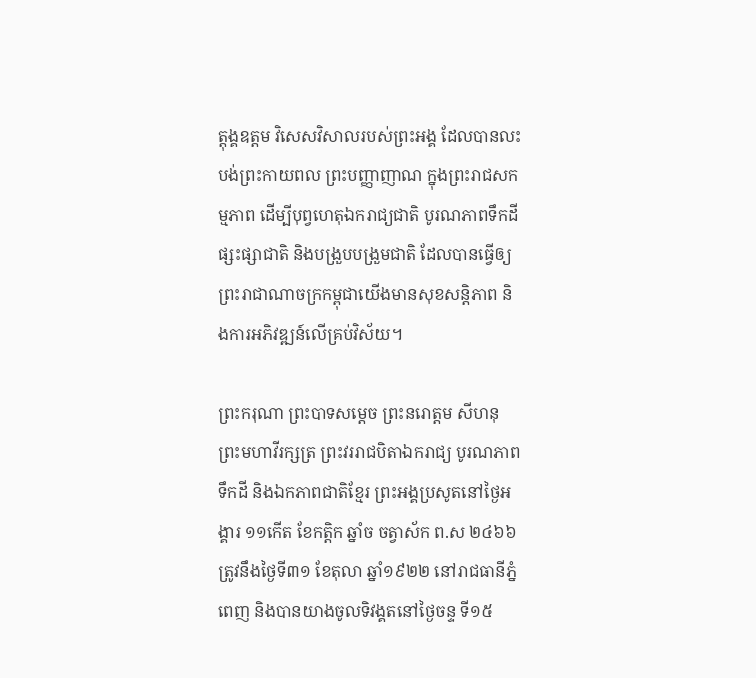ត្តុង្គឧត្តម វិសេសវិសាលរបស់ព្រះអង្គ ដែលបានលះបង់ព្រះកាយពល ព្រះបញ្ញាញាណ ក្នុងព្រះរាជសកម្មភាព ដើម្បីបុព្វហេតុឯករាជ្យជាតិ បូរណភាពទឹកដី ផ្សះផ្សាជាតិ និងបង្រួបបង្រួមជាតិ ដែលបានធ្វើឲ្យព្រះរាជាណាចក្រកម្ពុជាយើងមានសុខសន្តិភាព និងការអភិវឌ្ឍន៍លើគ្រប់វិស័យ។

ព្រះករុណា ព្រះបាទសម្តេច ព្រះនរោត្តម សីហនុ ព្រះមហាវីរក្សត្រ ព្រះវររាជបិតាឯករាជ្យ បូរណភាពទឹកដី និងឯកភាពជាតិខ្មែរ ព្រះអង្គប្រសូតនៅថ្ងៃអង្គារ ១១កើត ខែកត្ដិក ឆ្នាំច ចត្វាស័ក ព.ស ២៤៦៦ ត្រូវនឹងថ្ងៃទី៣១ ខែតុលា ឆ្នាំ១៩២២ នៅរាជធានីភ្នំពេញ និងបានយាងចូលទិវង្គតនៅថ្ងៃចន្ទ ទី១៥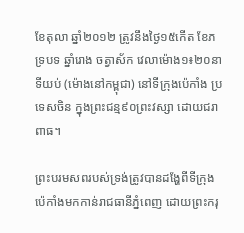ខែតុលា ឆ្នាំ២០១២ ត្រូវនឹងថ្ងៃ១៥កើត ខែភទ្របទ ឆ្នាំរោង ចត្វាស័ក វេលាម៉ោង១៖២០នាទីយប់ (ម៉ោងនៅកម្ពុជា) នៅទីក្រុងប៉េកាំង ប្រទេសចិន ក្នុងព្រះជន្ម៩០ព្រះវស្សា ដោយជរាពាធ។

ព្រះបរមសពរបស់ទ្រង់ត្រូវបានដង្ហែពីទីក្រុងប៉េកាំងមកកាន់រាជធានីភ្នំពេញ ដោយព្រះករុ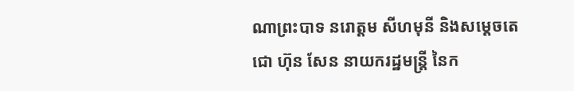ណាព្រះបាទ នរោត្តម សីហមុនី និងសម្ដេចតេជោ ហ៊ុន សែន នាយករដ្ឋមន្ត្រី នៃក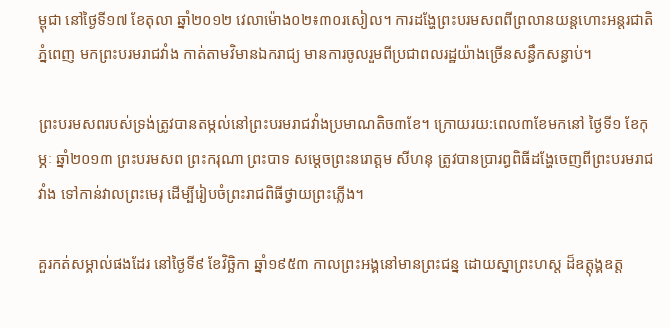ម្ពុជា នៅថ្ងៃទី១៧ ខែតុលា ឆ្នាំ២០១២ វេលាម៉ោង០២៖៣០រសៀល។ ការដង្ហែព្រះបរមសពពីព្រលានយន្តហោះអន្តរជាតិភ្នំពេញ មកព្រះបរមរាជវាំង កាត់តាមវិមានឯករាជ្យ មានការចូលរួមពីប្រជាពលរដ្ឋយ៉ាងច្រើនសន្ធឹកសន្ធាប់។

ព្រះបរមសពរបស់ទ្រង់ត្រូវបានតម្កល់នៅព្រះបរមរាជវាំងប្រមាណតិច៣ខែ។ ក្រោយរយ:ពេល៣ខែមកនៅ ថ្ងៃទី១ ខែកុម្ភៈ ឆ្នាំ២០១៣ ព្រះបរមសព ព្រះករុណា ព្រះបាទ សម្តេចព្រះនរោត្តម សីហនុ ត្រូវបានប្រារព្ធពិធីដង្ហែចេញពីព្រះបរមរាជវាំង ទៅកាន់វាលព្រះមេរុ ដើម្បីរៀបចំព្រះរាជពិធីថ្វាយព្រះភ្លើង។

គួរកត់សម្គាល់ផងដែរ នៅថ្ងៃទី៩ ខែវិច្ឆិកា ឆ្នាំ១៩៥៣ កាលព្រះអង្គនៅមានព្រះជន្ន ដោយស្នាព្រះហស្ដ ដ៏ឧត្តុង្គឧត្ត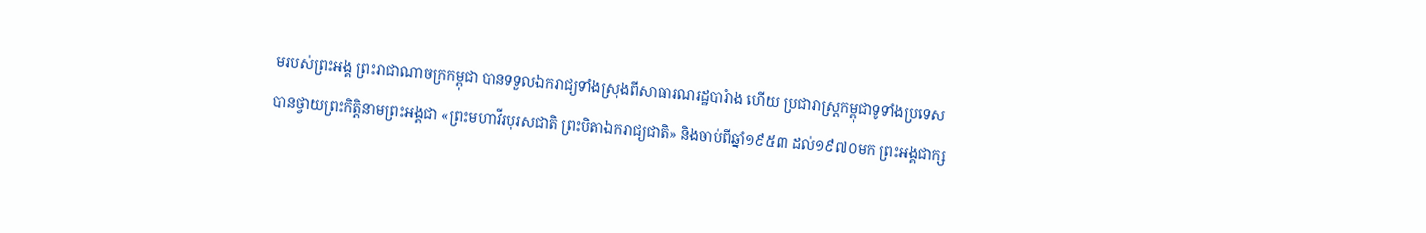មរបស់ព្រះអង្គ ព្រះរាជាណាចក្រកម្ពុជា បានទទួលឯករាជ្យទាំងស្រុងពីសាធារណរដ្ឋបារំាង ហើយ ប្រជារាស្ត្រកម្ពុជាទូទាំងប្រទេស បានថ្វាយព្រះកិត្តិនាមព្រះអង្គជា «ព្រះមហាវីរបុរសជាតិ ព្រះបិតាឯករាជ្យជាតិ» និងចាប់ពីឆ្នាំ១៩៥៣ ដល់១៩៧០មក ព្រះអង្គជាក្ស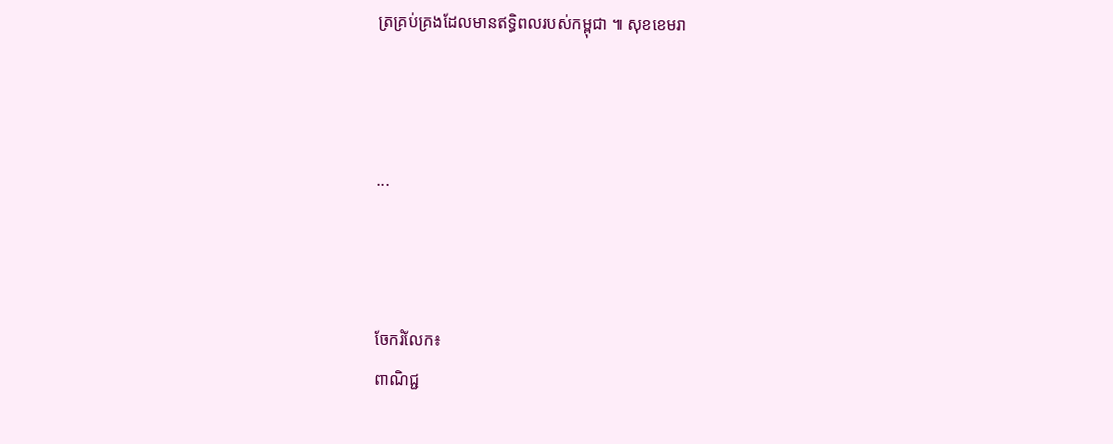ត្រគ្រប់គ្រងដែលមានឥទ្ធិពលរបស់កម្ពុជា ៕ សុខខេមរា



...



ចែករំលែក៖
ពាណិជ្ជ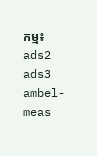កម្ម៖
ads2 ads3 ambel-meas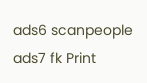ads6 scanpeople ads7 fk Print